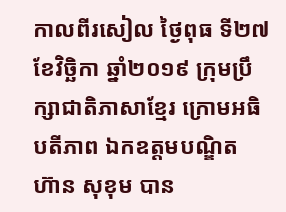កាលពីរសៀល ថ្ងៃពុធ ទី២៧ ខែវិច្ឆិកា ឆ្នាំ២០១៩ ក្រុមប្រឹក្សាជាតិភាសាខ្មែរ ក្រោមអធិបតីភាព ឯកឧត្តមបណ្ឌិត ហ៊ាន សុខុម បាន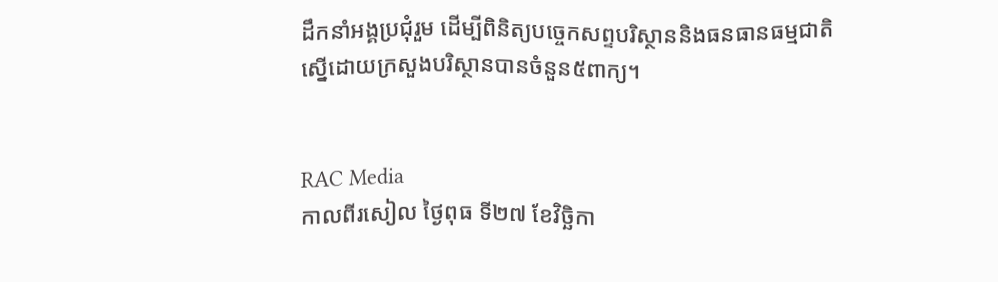ដឹកនាំអង្គប្រជុំរួម ដើម្បីពិនិត្យបច្ចេកសព្ទបរិស្ថាននិងធនធានធម្មជាតិ ស្នើដោយក្រសួងបរិស្ថានបានចំនួន៥ពាក្យ។


RAC Media
កាលពីរសៀល ថ្ងៃពុធ ទី២៧ ខែវិច្ឆិកា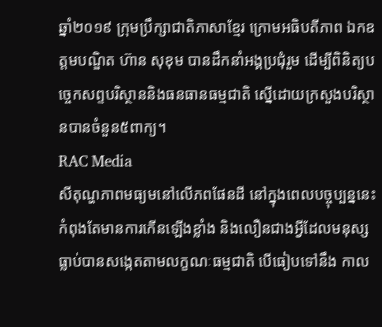ឆ្នាំ២០១៩ ក្រុមប្រឹក្សាជាតិភាសាខ្មែរ ក្រោមអធិបតីភាព ឯកឧត្តមបណ្ឌិត ហ៊ាន សុខុម បានដឹកនាំអង្គប្រជុំរួម ដើម្បីពិនិត្យបច្ចេកសព្ទបរិស្ថាននិងធនធានធម្មជាតិ ស្នើដោយក្រសួងបរិស្ថានបានចំនួន៥ពាក្យ។
RAC Media
សីតុណ្ហភាពមធ្យមនៅលើភពផែនដី នៅក្នុងពេលបច្ចុប្បន្ននេះ កំពុងតែមានការកើនឡើងខ្លាំង និងលឿនជាងអ្វីដែលមនុស្សធ្លាប់បានសង្កេតតាមលក្ខណៈធម្មជាតិ បើធៀបទៅនឹង កាល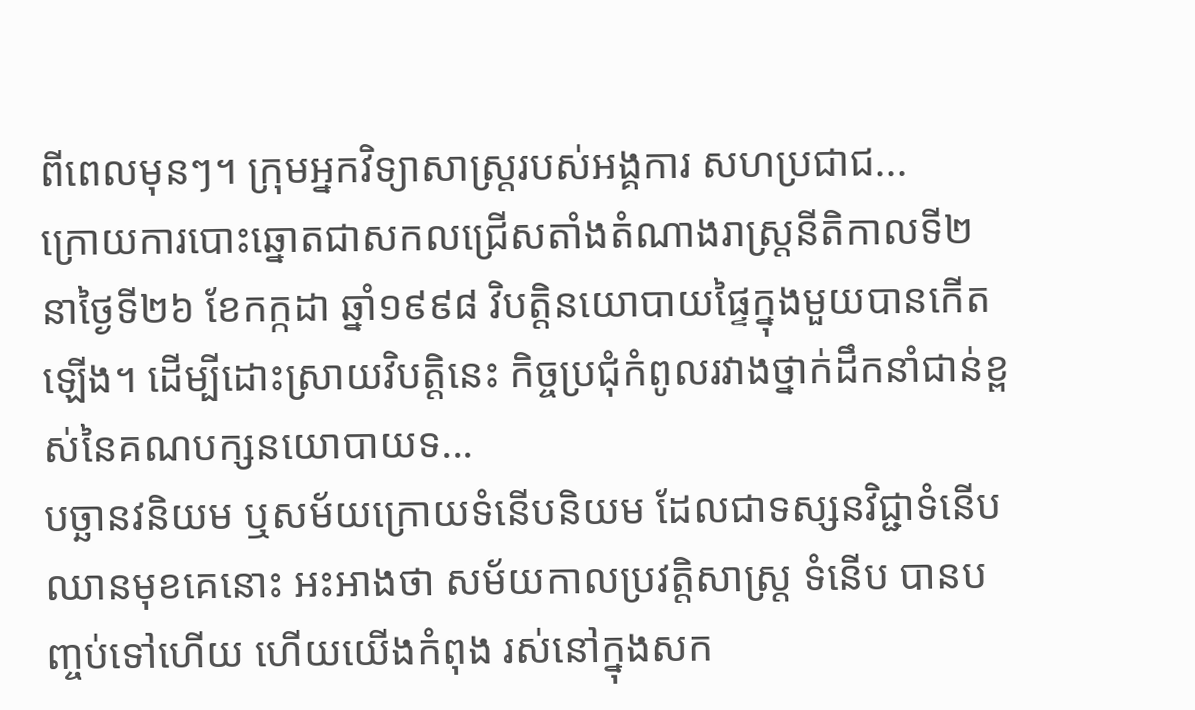ពីពេលមុនៗ។ ក្រុមអ្នកវិទ្យាសាស្រ្តរបស់អង្គការ សហប្រជាជ...
ក្រោយការបោះឆ្នោតជាសកលជ្រើសតាំងតំណាងរាស្ត្រនីតិកាលទី២ នាថ្ងៃទី២៦ ខែកក្កដា ឆ្នាំ១៩៩៨ វិបត្តិនយោបាយផ្ទៃក្នុងមួយបានកើតឡើង។ ដើម្បីដោះស្រាយវិបត្តិនេះ កិច្ចប្រជុំកំពូលរវាងថ្នាក់ដឹកនាំជាន់ខ្ពស់នៃគណបក្សនយោបាយទ...
បច្ឆានវនិយម ឬសម័យក្រោយទំនើបនិយម ដែលជាទស្សនវិជ្ជាទំនើបឈានមុខគេនោះ អះអាងថា សម័យកាលប្រវត្ដិសាស្ដ្រ ទំនើប បានបញ្ចប់ទៅហើយ ហើយយើងកំពុង រស់នៅក្នុងសក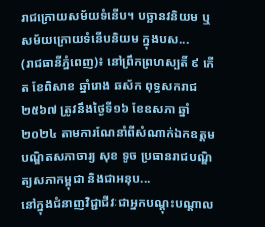រាជក្រោយសម័យទំនើប។ បច្ឆានវនិយម ឬសម័យក្រោយទំនើបនិយម ក្នុងបស...
(រាជធានីភ្នំពេញ)៖ នៅព្រឹកព្រហស្បតិ៍ ៩ កើត ខែពិសាខ ឆ្នាំរោង ឆស័ក ពុទ្ធសករាជ ២៥៦៧ ត្រូវនឹងថ្ងៃទី១៦ ខែឧសភា ឆ្នាំ២០២៤ តាមការណែនាំពីសំណាក់ឯកឧត្ដមបណ្ឌិតសភាចារ្យ សុខ ទូច ប្រធានរាជបណ្ឌិត្យសភាកម្ពុជា និងជាអនុប...
នៅក្នុងជំនាញវិជ្ជាជីវៈជាអ្នកបណ្ដុះបណ្ដាល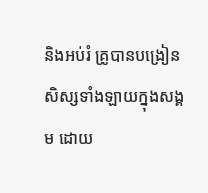និងអប់រំ គ្រូបានបង្រៀនសិស្សទាំងឡាយក្នុងសង្គម ដោយ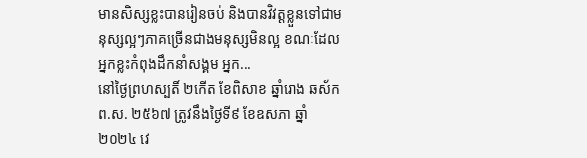មានសិស្សខ្លះបានរៀនចប់ និងបានវិវត្តខ្លួនទៅជាមនុស្សល្អៗភាគច្រើនជាងមនុស្សមិនល្អ ខណៈដែលអ្នកខ្លះកំពុងដឹកនាំសង្គម អ្នក...
នៅថ្ងៃព្រហស្បតិ៍ ២កើត ខែពិសាខ ឆ្នាំរោង ឆស័ក ព.ស. ២៥៦៧ ត្រូវនឹងថ្ងៃទី៩ ខែឧសភា ឆ្នាំ២០២៤ វេ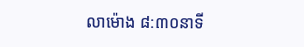លាម៉ោង ៨:៣០នាទី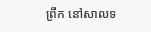ព្រឹក នៅសាលទ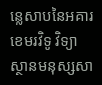ន្លេសាបនៃអគារខេមរវិទូ វិទ្យាស្ថានមនុស្សសា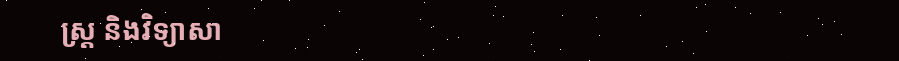ស្រ្ត និងវិទ្យាសា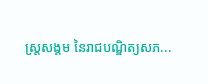ស្រ្តសង្គម នៃរាជបណ្ឌិត្យសភ...